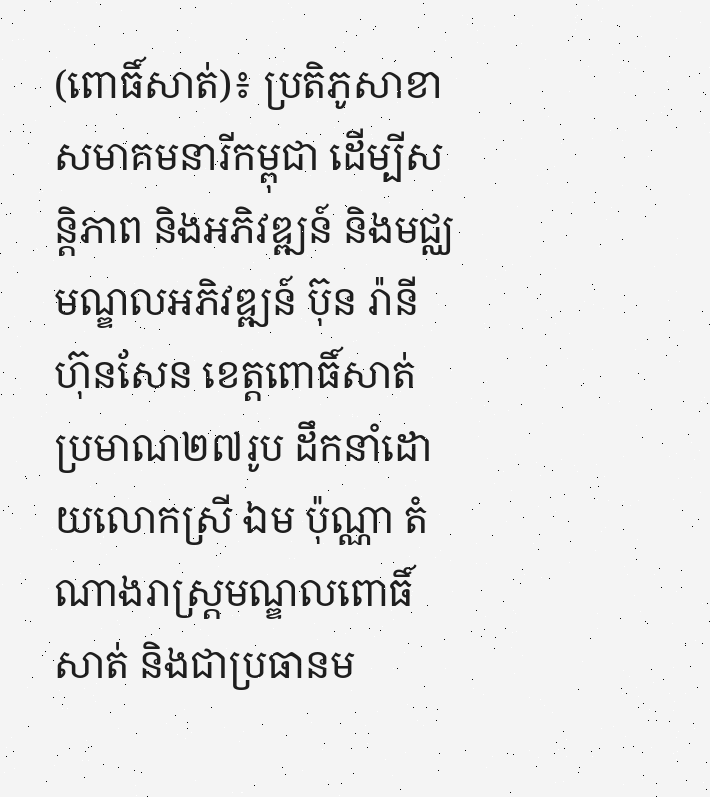(ពោធិ៍សាត់)៖ ប្រតិភូសាខាសមាគមនារីកម្ពុជា ដើម្បីសន្តិភាព និងអភិវឌ្ឍន៍ និងមជ្ឈមណ្ឌលអភិវឌ្ឍន៍ ប៊ុន រ៉ានី ហ៊ុនសែន ខេត្តពោធិ៍សាត់ ប្រមាណ២៧រូប ដឹកនាំដោយលោកស្រី ឯម ប៉ុណ្ណា តំណាងរាស្ត្រមណ្ឌលពោធិ៍សាត់ និងជាប្រធានម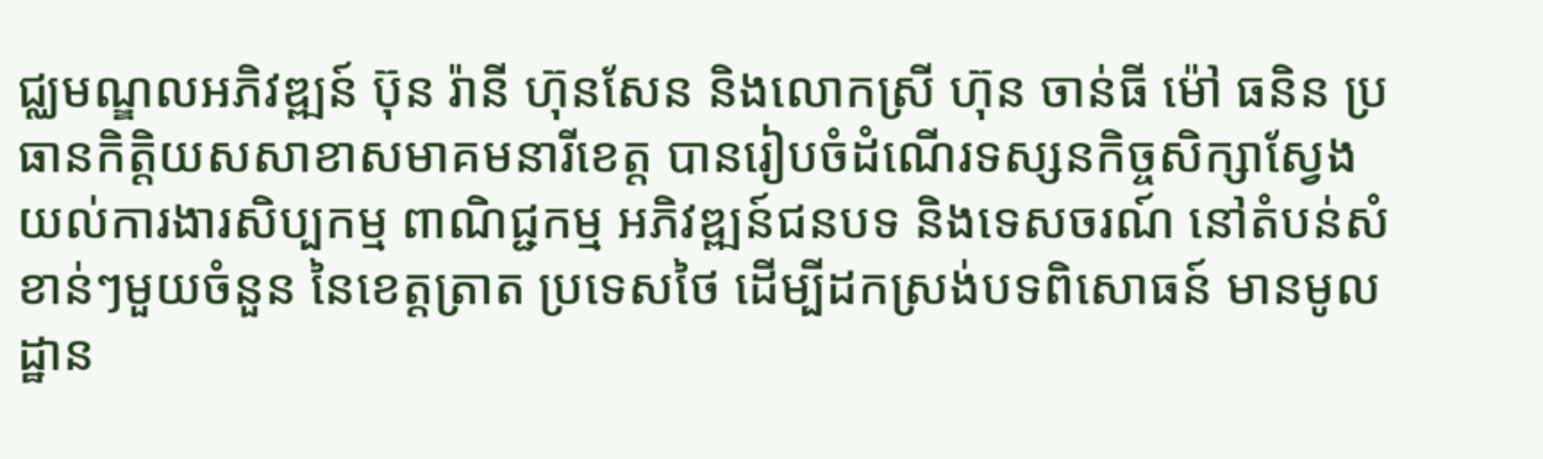ជ្ឈមណ្ឌលអភិវឌ្ឍន៍ ប៊ុន រ៉ានី ហ៊ុនសែន និងលោកស្រី ហ៊ុន ចាន់ធី ម៉ៅ ធនិន ប្រធានកិត្តិយសសាខាសមាគមនារីខេត្ត បានរៀបចំដំណើរទស្សនកិច្ចសិក្សាស្វែងយល់ការងារសិប្បកម្ម ពាណិជ្ជកម្ម អភិវឌ្ឍន៍ជនបទ និងទេសចរណ៍ នៅតំបន់សំខាន់ៗមួយចំនួន នៃខេត្តត្រាត ប្រទេសថៃ ដើម្បីដកស្រង់បទពិសោធន៍ មានមូលដ្ឋាន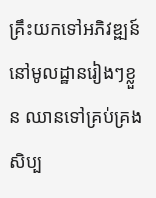គ្រឹះយកទៅអភិវឌ្ឍន៍ នៅមូលដ្ឋានរៀងៗខ្លួន ឈានទៅគ្រប់គ្រងសិប្ប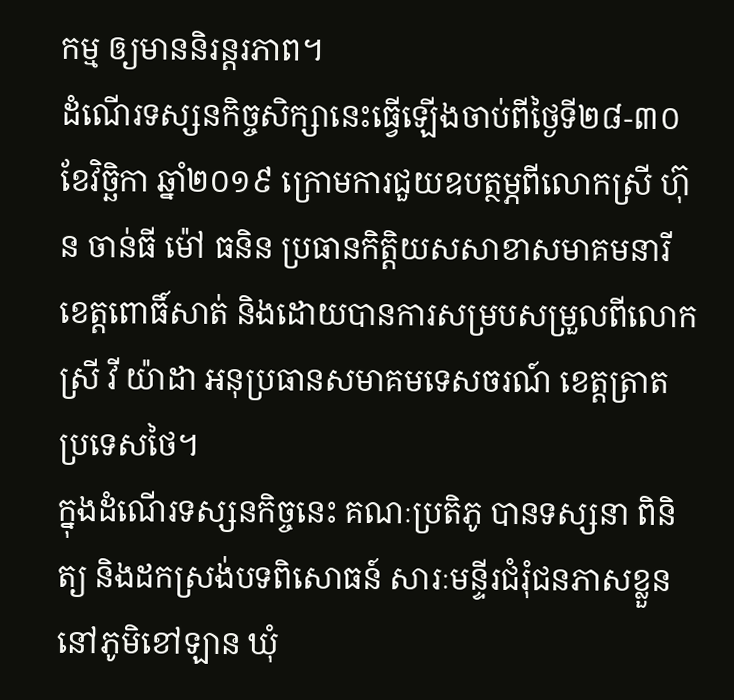កម្ម ឲ្យមាននិរន្តរភាព។
ដំណើរទស្សនកិច្ចសិក្សានេះធ្វើឡើងចាប់ពីថ្ងៃទី២៨-៣០ ខែវិច្ឆិកា ឆ្នាំ២០១៩ ក្រោមការជួយឧបត្ថម្ភពីលោកស្រី ហ៊ុន ចាន់ធី ម៉ៅ ធនិន ប្រធានកិត្តិយសសាខាសមាគមនារី ខេត្តពោធិ៍សាត់ និងដោយបានការសម្របសម្រួលពីលោកស្រី វី យ៉ាដា អនុប្រធានសមាគមទេសចរណ៍ ខេត្តត្រាត ប្រទេសថៃ។
ក្នុងដំណើរទស្សនកិច្ចនេះ គណៈប្រតិភូ បានទស្សនា ពិនិត្យ និងដកស្រង់បទពិសោធន៍ សារៈមន្ទីរជំរុំជនភាសខ្លួន នៅភូមិខៅឡាន ឃុំ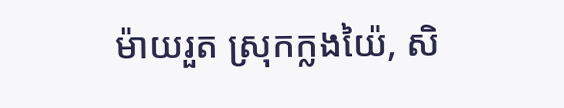ម៉ាយរួត ស្រុកក្លងយ៉ៃ, សិ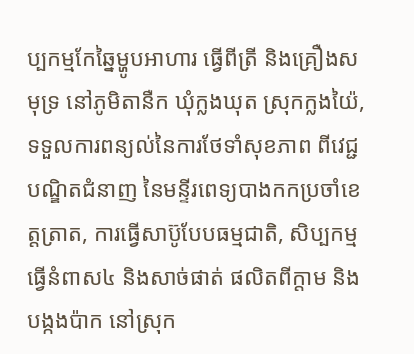ប្បកម្មកែឆ្នៃម្ហូបអាហារ ធ្វើពីត្រី និងគ្រឿងសមុទ្រ នៅភូមិតានឺក ឃុំក្លងឃុត ស្រុកក្លងយ៉ៃ, ទទួលការពន្យល់នៃការថែទាំសុខភាព ពីវេជ្ជបណ្ឌិតជំនាញ នៃមន្ទីរពេទ្យបាងកកប្រចាំខេត្តត្រាត, ការធ្វើសាប៊ូបែបធម្មជាតិ, សិប្បកម្មធ្វើនំពាស៤ និងសាច់ផាត់ ផលិតពីក្តាម និងបង្កងប៉ាក នៅស្រុក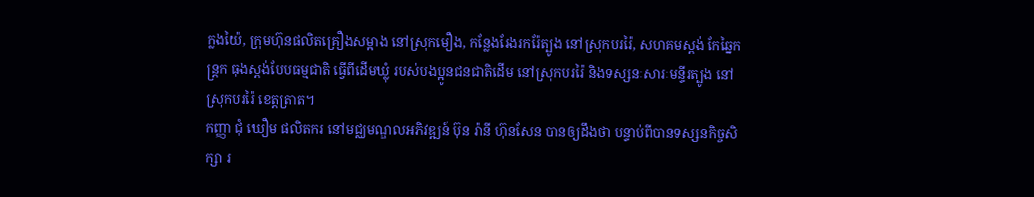ក្លងយ៉ៃ, ក្រុមហ៊ុនផលិតគ្រឿងសម្អាង នៅស្រុកមឿង, កន្លែងរែងរករ៉ែត្បូង នៅស្រុកបររ៉ៃ, សហគមស្ពង់ កែឆ្នៃកន្ត្រក ធុងស្ពង់បែបធម្មជាតិ ធ្វើពីដើមឃ្លុំ របស់បងប្អូនជនជាតិដើម នៅស្រុកបររ៉ៃ និងទស្សនៈសារៈមន្ទីរត្បូង នៅស្រុកបររ៉ៃ ខេត្តត្រាត។
កញ្ញា ជុំ ឃឿម ផលិតករ នៅមជ្ឈមណ្ឌលអភិវឌ្ឍន៍ ប៊ុន រ៉ានី ហ៊ុនសែន បានឲ្យដឹងថា បន្ទាប់ពីបានទស្សនកិច្ចសិក្សា រ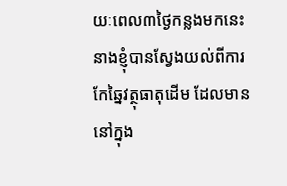យៈពេល៣ថ្ងៃកន្លងមកនេះ នាងខ្ញុំបានស្វែងយល់ពីការកែឆ្នៃវត្ថុធាតុដើម ដែលមាននៅក្នុង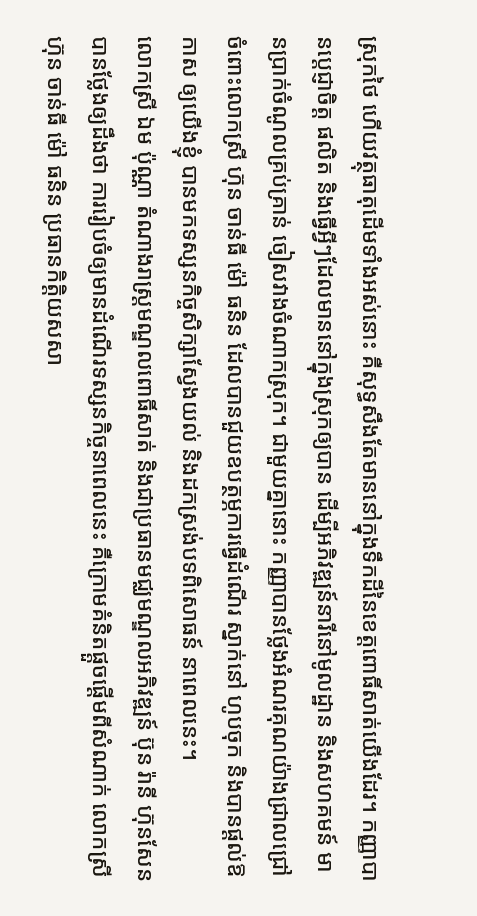ស្រុកថៃ ហើយវត្ថុធាតុដើមទាំងអស់នោះ គឺសុទ្ធសឹងតែមាននៅក្នុងទឹកដីនៃខេត្តពោធិ៍សាត់យើងដែរ។ កញ្ញាបានប្តេជ្ញាចិត្ត ផលិត និងធ្វើអ្វីៗដែលមាននៅក្នុងស្រុកឲ្យបាន ដើម្បីអភិវឌ្ឍន៍នារីនៅមូលដ្ឋាន និងសហគមន៍ មានប្រាក់ចំណូលគ្រប់គ្រាន់ ចៀសវាងចំណាកស្រុក។ ជាមួយគ្នានោះ កញ្ញាបានថ្លែងអំណរគុណយ៉ាងជ្រាលជ្រៅ ចំពោះលោកស្រី ហ៊ុន ចាន់ធី ម៉ៅ ធនិន ដែលបានជួយឧបត្ថម្ភការធ្វើដំណើរ ស្នាក់នៅ ហូបចុក និងបានផ្តល់ឱកាស ឲ្យយើងខ្ញុំ បានមកទស្សនកិច្ចសិក្សាស្វែងយល់ និងដកស្រង់បទពិសោធន៍ នាពេលនេះ។
លោកស្រី ឯម ប៉ុណ្ណា តំណាងរាស្ត្រមណ្ឌលពោធិ៍សាត់ និងជាប្រធានមជ្ឈមណ្ឌលអភិវឌ្ឍន៍ ប៊ុន រ៉ានី ហ៊ុនសែន បានថ្លែងឲ្យដឹងថា ការរៀបចំឲ្យមានដំណើរទស្សនកិច្ចនាពេលនេះ គឺក្រោមគំនិតផ្តួចផ្តើមពីសំណាក់ លោកស្រី ហ៊ុន ចាន់ធី ម៉ៅ ធនិន ប្រធានកិត្តិយសសា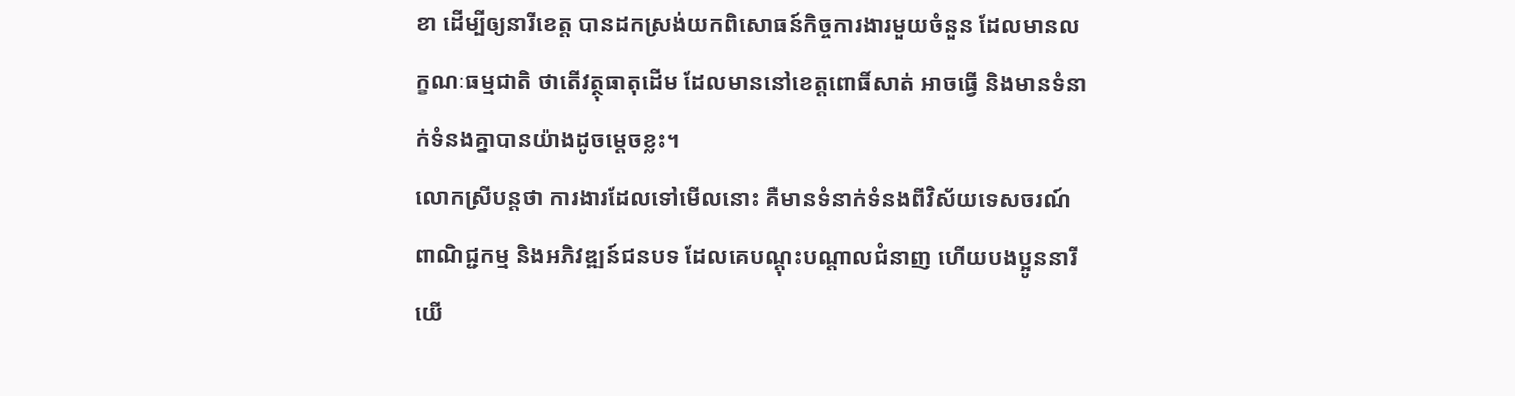ខា ដើម្បីឲ្យនារីខេត្ត បានដកស្រង់យកពិសោធន៍កិច្ចការងារមួយចំនួន ដែលមានលក្ខណៈធម្មជាតិ ថាតើវត្ថុធាតុដើម ដែលមាននៅខេត្តពោធិ៍សាត់ អាចធ្វើ និងមានទំនាក់ទំនងគ្នាបានយ៉ាងដូចម្តេចខ្លះ។
លោកស្រីបន្តថា ការងារដែលទៅមើលនោះ គឺមានទំនាក់ទំនងពីវិស័យទេសចរណ៍ ពាណិជ្ជកម្ម និងអភិវឌ្ឍន៍ជនបទ ដែលគេបណ្តុះបណ្តាលជំនាញ ហើយបងប្អូននារីយើ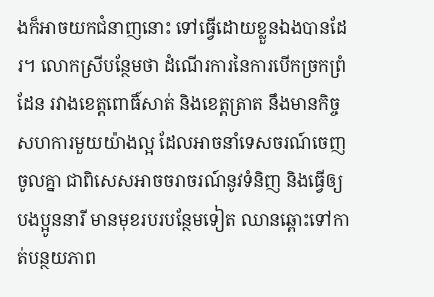ងក៏អាចយកជំនាញនោះ ទៅធ្វើដោយខ្លួនឯងបានដែរ។ លោកស្រីបន្ថែមថា ដំណើរការនៃការបើកច្រកព្រំដែន រវាងខេត្តពោធិ៍សាត់ និងខេត្តត្រាត នឹងមានកិច្ចសហការមួយយ៉ាងល្អ ដែលអាចនាំទេសចរណ៍ចេញចូលគ្នា ជាពិសេសអាចចរាចរណ៍នូវទំនិញ និងធ្វើឲ្យបងប្អូននារី មានមុខរបរបន្ថែមទៀត ឈានឆ្ពោះទៅកាត់បន្ថយភាព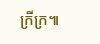ក្រីក្រ៕